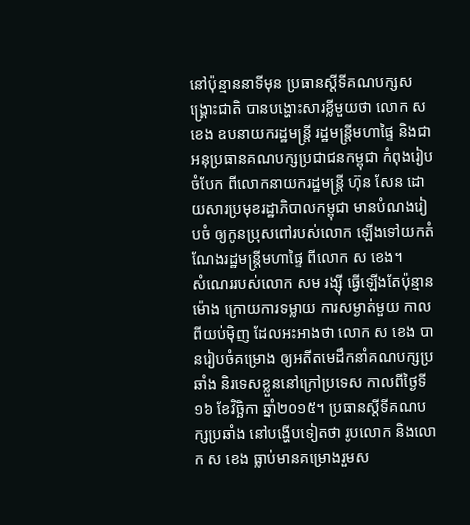នៅប៉ុន្មាននាទីមុន ប្រធានស្ដីទីគណបក្សសង្គ្រោះជាតិ បានបង្ហោះសារខ្លីមួយថា លោក ស ខេង ឧបនាយករដ្ឋមន្ត្រី រដ្ឋមន្ត្រីមហាផ្ទៃ និងជាអនុប្រធានគណបក្សប្រជាជនកម្ពុជា កំពុងរៀបចំបែក ពីលោកនាយករដ្ឋមន្ត្រី ហ៊ុន សែន ដោយសារប្រមុខរដ្ឋាភិបាលកម្ពុជា មានបំណងរៀបចំ ឲ្យកូនប្រុសពៅរបស់លោក ឡើងទៅយកតំណែងរដ្ឋមន្ត្រីមហាផ្ទៃ ពីលោក ស ខេង។
សំណេររបស់លោក សម រង្ស៊ី ធ្វើឡើងតែប៉ុន្មានម៉ោង ក្រោយការទម្លាយ ការសម្ងាត់មួយ កាលពីយប់ម៉ិញ ដែលអះអាងថា លោក ស ខេង បានរៀបចំគម្រោង ឲ្យអតីតមេដឹកនាំគណបក្សប្រឆាំង និរទេសខ្លួននៅក្រៅប្រទេស កាលពីថ្ងៃទី១៦ ខែវិច្ឆិកា ឆ្នាំ២០១៥។ ប្រធានស្ដីទីគណបក្សប្រឆាំង នៅបង្ហើបទៀតថា រូបលោក និងលោក ស ខេង ធ្លាប់មានគម្រោងរួមស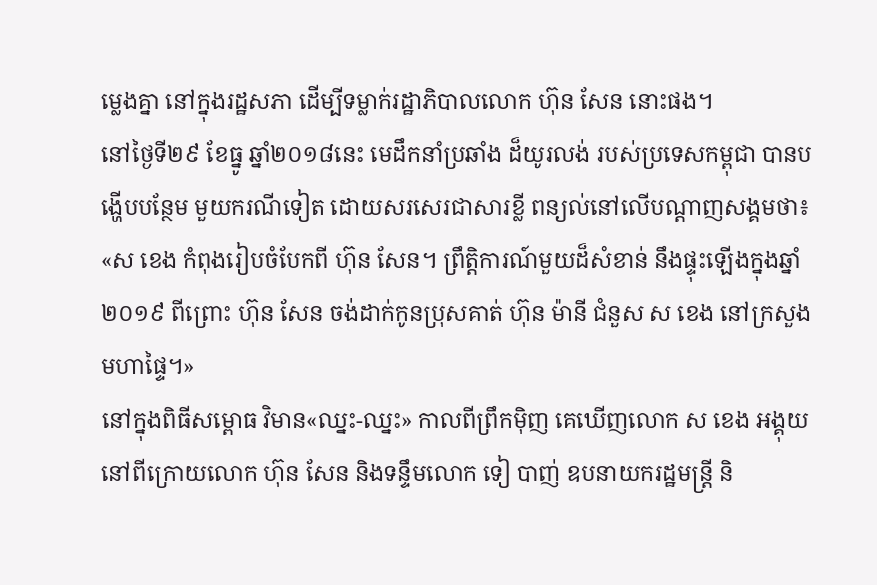ម្លេងគ្នា នៅក្នុងរដ្ឋសភា ដើម្បីទម្លាក់រដ្ឋាភិបាលលោក ហ៊ុន សែន នោះផង។
នៅថ្ងៃទី២៩ ខែធ្នូ ឆ្នាំ២០១៨នេះ មេដឹកនាំប្រឆាំង ដ៏យូរលង់ របស់ប្រទេសកម្ពុជា បានបង្ហើបបន្ថែម មួយករណីទៀត ដោយសរសេរជាសារខ្លី ពន្យល់នៅលើបណ្ដាញសង្គមថា៖
«ស ខេង កំពុងរៀបចំបែកពី ហ៊ុន សែន។ ព្រឹត្តិការណ៍មួយដ៏សំខាន់ នឹងផ្ទុះឡើងក្នុងឆ្នាំ ២០១៩ ពីព្រោះ ហ៊ុន សែន ចង់ដាក់កូនប្រុសគាត់ ហ៊ុន ម៉ានី ជំនួស ស ខេង នៅក្រសួងមហាផ្ទៃ។»
នៅក្នុងពិធីសម្ពោធ វិមាន«ឈ្នះ-ឈ្នះ» កាលពីព្រឹកម៉ិញ គេឃើញលោក ស ខេង អង្គុយនៅពីក្រោយលោក ហ៊ុន សែន និងទន្ទឹមលោក ទៀ បាញ់ ឧបនាយករដ្ឋមន្ត្រី និ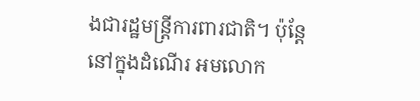ងជារដ្ឋមន្ត្រីការពារជាតិ។ ប៉ុន្តែនៅក្នុងដំណើរ អមលោក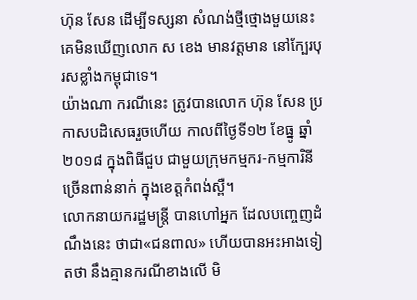ហ៊ុន សែន ដើម្បីទស្សនា សំណង់ថ្មីថ្មោងមួយនេះ គេមិនឃើញលោក ស ខេង មានវត្តមាន នៅក្បែរបុរសខ្លាំងកម្ពុជាទេ។
យ៉ាងណា ករណីនេះ ត្រូវបានលោក ហ៊ុន សែន ប្រកាសបដិសេធរួចហើយ កាលពីថ្ងៃទី១២ ខែធ្នូ ឆ្នាំ២០១៨ ក្នុងពិធីជួប ជាមួយក្រុមកម្មករ-កម្មការិនី ច្រើនពាន់នាក់ ក្នុងខេត្តកំពង់ស្ពឺ។
លោកនាយករដ្ឋមន្ត្រី បានហៅអ្នក ដែលបញ្ចេញដំណឹងនេះ ថាជា«ជនពាល» ហើយបានអះអាងទៀតថា នឹងគ្មានករណីខាងលើ មិ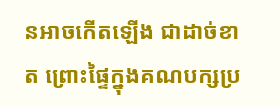នអាចកើតឡើង ជាដាច់ខាត ព្រោះផ្ទៃក្នុងគណបក្សប្រ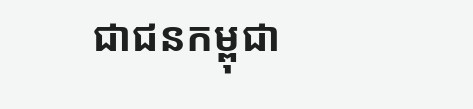ជាជនកម្ពុជា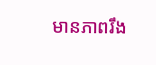មានភាពរឹង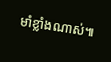មាំខ្លាំងណាស់៕